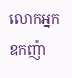លោកអ្នកឧកញ៉ា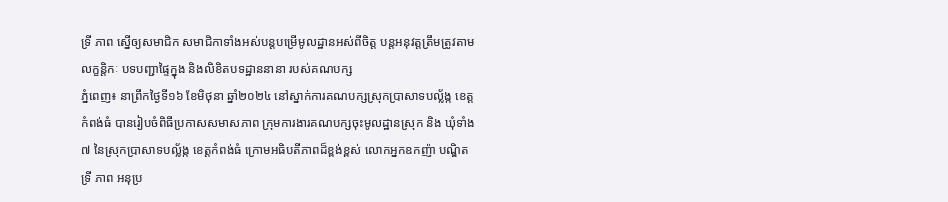ទ្រី ភាព ស្នើឲ្យសមាជិក សមាជិកាទាំងអស់បន្តបម្រើមូលដ្ឋានអស់ពីចិត្ត បន្តអនុវត្តត្រឹមត្រូវតាមលក្ខន្តិកៈ បទបញ្ជាផ្ទៃក្នុង និងលិខិតបទដ្ឋាននានា របស់គណបក្ស
ភ្នំពេញ៖ នាព្រឹកថ្ងៃទី១៦ ខែមិថុនា ឆ្នាំ២០២៤ នៅស្នាក់ការគណបក្សស្រុកប្រាសាទបល្ល័ង្ក ខេត្តកំពង់ធំ បានរៀបចំពិធីប្រកាសសមាសភាព ក្រុមការងារគណបក្សចុះមូលដ្ឋានស្រុក និង ឃុំទាំង ៧ នៃស្រុកប្រាសាទបល្ល័ង្ក ខេត្តកំពង់ធំ ក្រោមអធិបតីភាពដ៏ខ្ពង់ខ្ពស់ លោកអ្នកឧកញ៉ា បណ្ឌិត ទ្រី ភាព អនុប្រ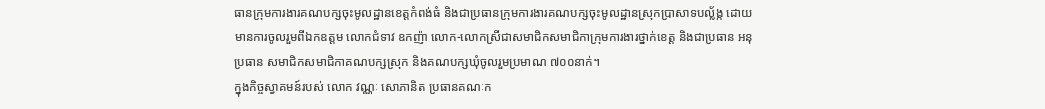ធានក្រុមការងារគណបក្សចុះមូលដ្ឋានខេត្តកំពង់ធំ និងជាប្រធានក្រុមការងារគណបក្សចុះមូលដ្ឋានស្រុកប្រាសាទបល្ល័ង្ក ដោយមានការចូលរួមពីឯកឧត្តម លោកជំទាវ ឧកញ៉ា លោក-លោកស្រីជាសមាជិកសមាជិកាក្រុមការងារថ្នាក់ខេត្ត និងជាប្រធាន អនុប្រធាន សមាជិកសមាជិកាគណបក្សស្រុក និងគណបក្សឃុំចូលរួមប្រមាណ ៧០០នាក់។
ក្នុងកិច្ចស្វាគមន៍របស់ លោក វណ្ណៈ សោភានិត ប្រធានគណៈក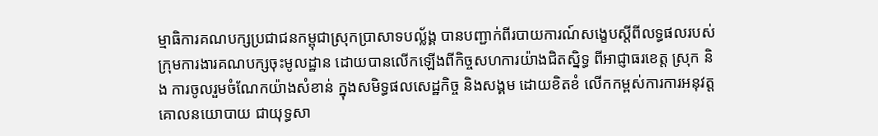ម្មាធិការគណបក្សប្រជាជនកម្ពុជាស្រុកប្រាសាទបល័្លង្គ បានបញ្ជាក់ពីរបាយការណ៍សង្ខេបស្តីពីលទ្ធផលរបស់ក្រុមការងារគណបក្សចុះមូលដ្ឋាន ដោយបានលើកឡើងពីកិច្ចសហការយ៉ាងជិតស្និទ្ធ ពីអាជ្ញាធរខេត្ត ស្រុក និង ការចូលរួមចំណែកយ៉ាងសំខាន់ ក្នុងសមិទ្ធផលសេដ្ឋកិច្ច និងសង្គម ដោយខិតខំ លើកកម្ពស់ការការអនុវត្ត គោលនយោបាយ ជាយុទ្ធសា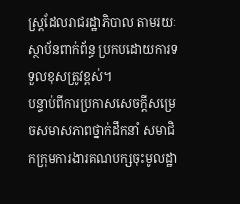ស្ត្រដែលរាជរដ្ឋាភិបាល តាមរយៈស្ថាប័នពាក់ព័ន្ធ ប្រកបដោយការទទួលខុសត្រូវខ្ពស់។
បន្ទាប់ពីការប្រកាសសេចក្តីសម្រេចសមាសភាពថ្នាក់ដឹកនាំ សមាជិកក្រុមការងារគណបក្សចុះមូលដ្ឋា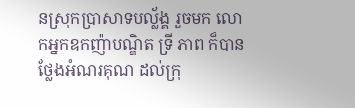នស្រុកប្រាសាទបល្ល័ង្គ រួចមក លោកអ្នកឧកញ៉ាបណ្ឌិត ទ្រី ភាព ក៏បានថ្លែងអំណរគុណ ដល់ក្រុ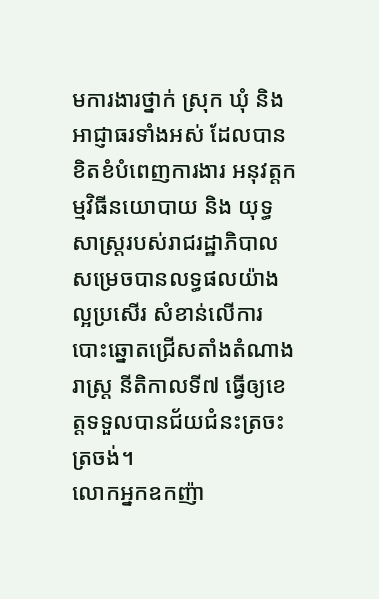មការងារថ្នាក់ ស្រុក ឃុំ និងអាជ្ញាធរទាំងអស់ ដែលបានខិតខំបំពេញការងារ អនុវត្តកម្មវិធីនយោបាយ និង យុទ្ធសាស្រ្ដរបស់រាជរដ្ឋាភិបាល សម្រេចបានលទ្ធផលយ៉ាងល្អប្រសើរ សំខាន់លើការបោះឆ្នោតជ្រើសតាំងតំណាងរាស្ត្រ នីតិកាលទី៧ ធ្វើឲ្យខេត្តទទួលបានជ័យជំនះត្រចះត្រចង់។
លោកអ្នកឧកញ៉ា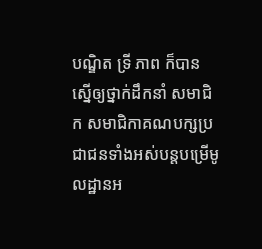បណ្ឌិត ទ្រី ភាព ក៏បានស្នើឲ្យថ្នាក់ដឹកនាំ សមាជិក សមាជិកាគណបក្សប្រជាជនទាំងអស់បន្តបម្រើមូលដ្ឋានអ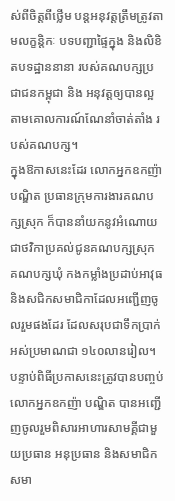ស់ពីចិត្តពីថ្លើម បន្តអនុវត្តត្រឹមត្រូវតាមលក្ខន្តិកៈ បទបញ្ជាផ្ទៃក្នុង និងលិខិតបទដ្ឋាននានា របស់គណបក្សប្រជាជនកម្ពុជា និង អនុវត្តឲ្យបានល្អតាមគោលការណ៍ណែនាំចាត់តាំង របស់គណបក្ស។
ក្នុងឱកាសនេះដែរ លោកអ្នកឧកញ៉ា បណ្ឌិត ប្រធានក្រុមការងារគណបក្សស្រុក ក៏បាននាំយកនូវអំណោយជាថវិកាប្រគល់ជូនគណបក្សស្រុក គណបក្សឃុំ កងកម្លាំងប្រដាប់អាវុធ និងសជិកសមាជិកាដែលអញ្ជើញចូលរួមផងដែរ ដែលសរុបជាទឹកប្រាក់អស់ប្រមាណជា ១៤០លានរៀល។
បន្ទាប់ពិធីប្រកាសនេះត្រូវបានបញ្ចប់ លោកអ្នកឧកញ៉ា បណ្ឌិត បានអញ្ជើញចូលរួមពិសារអាហារសាមគ្គីជាមួយប្រធាន អនុប្រធាន និងសមាជិកសមា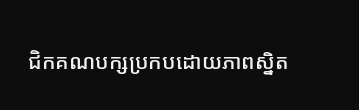ជិកគណបក្សប្រកបដោយភាពស្និត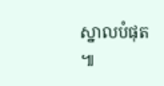ស្នាលបំផុត ៕